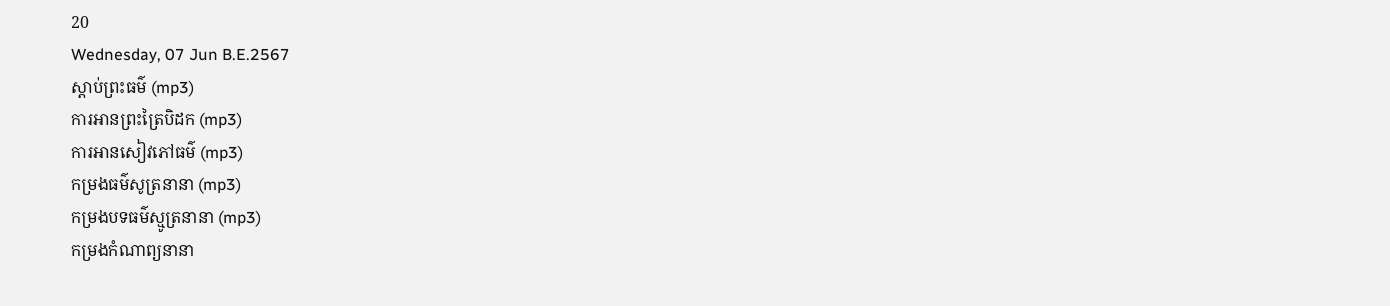20
Wednesday, 07 Jun B.E.2567
ស្តាប់ព្រះធម៌ (mp3)
ការអានព្រះត្រៃបិដក (mp3)
ការអានសៀវភៅធម៌ (mp3)
កម្រងធម៌សូត្រនានា (mp3)
កម្រងបទធម៌ស្មូត្រនានា (mp3)
កម្រងកំណាព្យនានា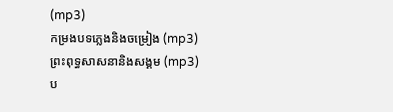(mp3)
កម្រងបទភ្លេងនិងចម្រៀង (mp3)
ព្រះពុទ្ធសាសនានិងសង្គម (mp3)
ប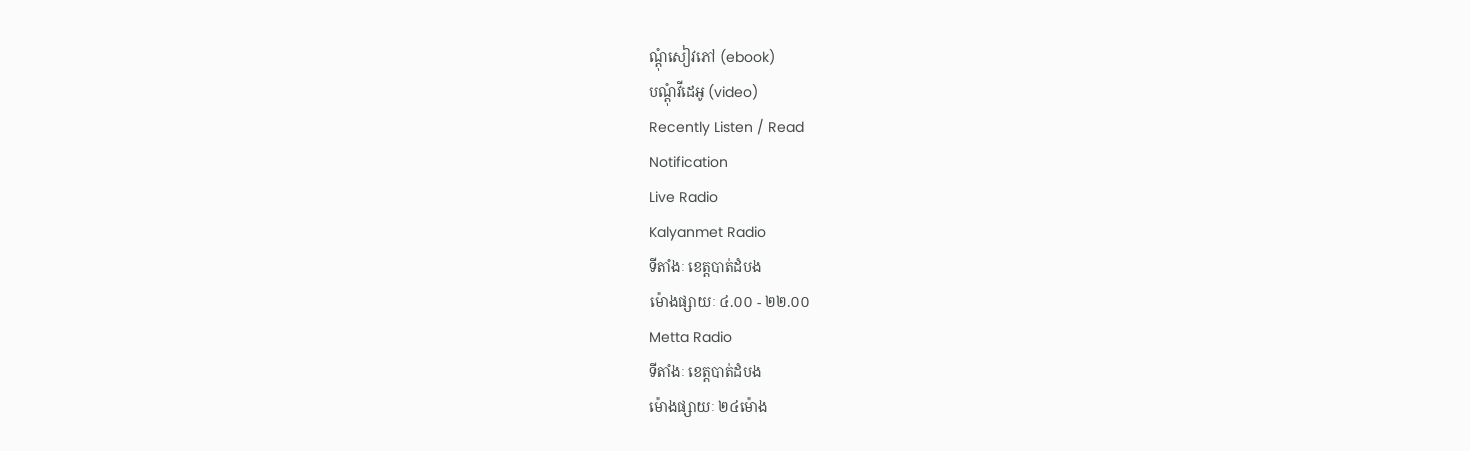ណ្តុំសៀវភៅ (ebook)
បណ្តុំវីដេអូ (video)
Recently Listen / Read
Notification
Live Radio
Kalyanmet Radio
ទីតាំងៈ ខេត្តបាត់ដំបង
ម៉ោងផ្សាយៈ ៤.០០ - ២២.០០
Metta Radio
ទីតាំងៈ ខេត្តបាត់ដំបង
ម៉ោងផ្សាយៈ ២៤ម៉ោង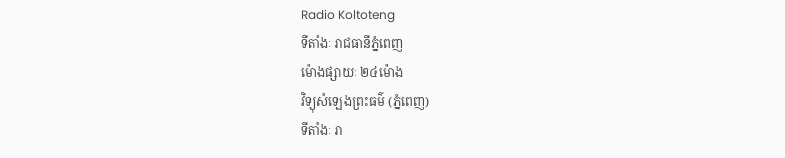Radio Koltoteng
ទីតាំងៈ រាជធានីភ្នំពេញ
ម៉ោងផ្សាយៈ ២៤ម៉ោង
វិទ្យុសំឡេងព្រះធម៌ (ភ្នំពេញ)
ទីតាំងៈ រា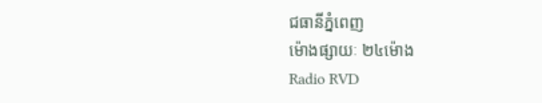ជធានីភ្នំពេញ
ម៉ោងផ្សាយៈ ២៤ម៉ោង
Radio RVD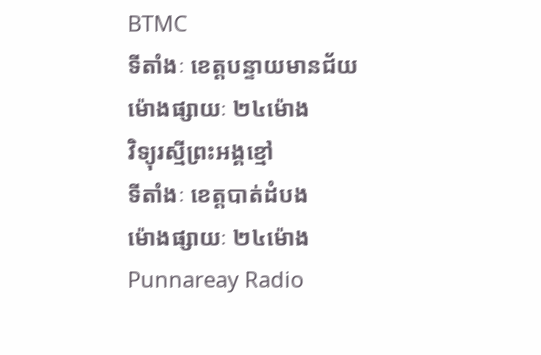BTMC
ទីតាំងៈ ខេត្តបន្ទាយមានជ័យ
ម៉ោងផ្សាយៈ ២៤ម៉ោង
វិទ្យុរស្មីព្រះអង្គខ្មៅ
ទីតាំងៈ ខេត្តបាត់ដំបង
ម៉ោងផ្សាយៈ ២៤ម៉ោង
Punnareay Radio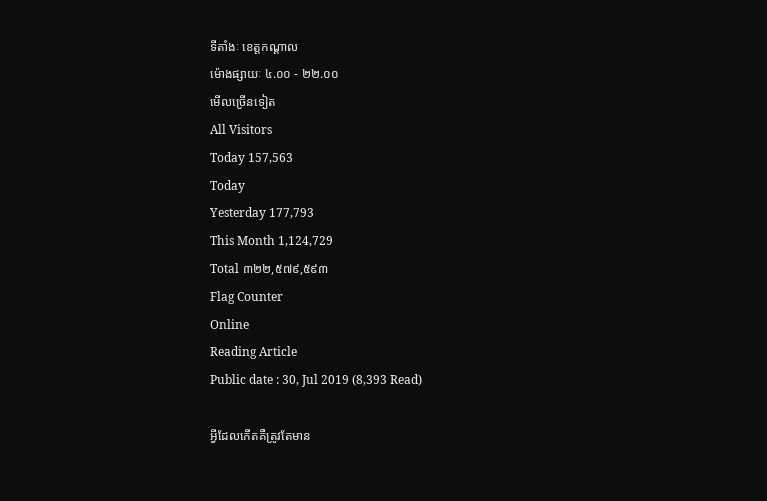ទីតាំងៈ ខេត្តកណ្តាល
ម៉ោងផ្សាយៈ ៤.០០ - ២២.០០
មើលច្រើនទៀត
All Visitors
Today 157,563
Today
Yesterday 177,793
This Month 1,124,729
Total ៣២២,៥៧៩,៥៩៣
Flag Counter
Online
Reading Article
Public date : 30, Jul 2019 (8,393 Read)

អ្វីដែលកើតគឺត្រូវតែមាន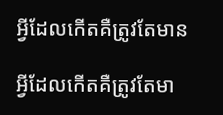អ្វីដែលកើតគឺត្រូវតែមាន

អ្វីដែលកើតគឺត្រូវតែមា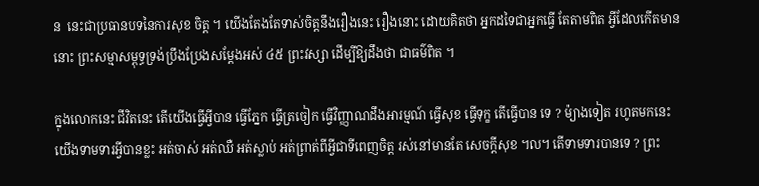ន  នេះជាប្រធានបទនៃការសុខ ចិត្ត ។ យើងតែងតែទាស់ចិត្តនឹងរឿងនេះ រឿងនោះ ដោយគិតថា អ្នកដទៃជាអ្នកធ្វើ តែតាមពិត អ្វីដែលកើតមាននោះ ព្រះសម្មាសម្ពុទ្ធទ្រង់ប្រឹងប្រែងសម្តែងអស់ ៤៥ ព្រះវស្សា ដើម្បីឱ្យដឹងថា ជាធម៌ពិត ។

ក្នុងលោកនេះ ជីវិតនេះ តើយើងធ្វើអ្វីបាន ធ្វើភ្នែក ធ្វើត្រចៀក ធ្វើវិញ្ញាណដឹងអារម្មណ៍ ធ្វើសុខ ធ្វើទុក្ខ តើធ្វើបាន ទេ ? ម៉្យាងទៀត រហូតមកនេះ យើងទាមទារអ្វីបានខ្លះ អត់ចាស់ អត់ឈឺ អត់ស្លាប់ អត់ព្រាត់ពីអ្វីជាទីពេញចិត្ត រស់នៅមានតែ សេចក្តីសុខ ៘ តើទាមទារបានទេ ? ព្រះ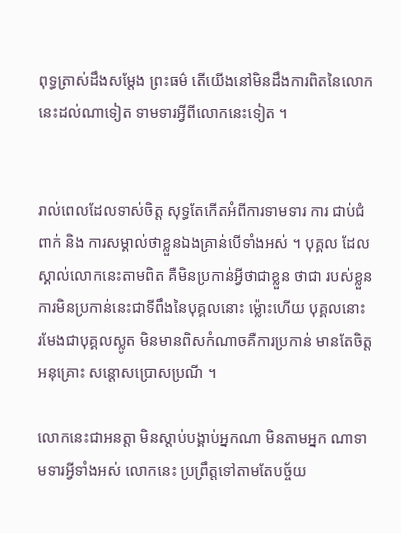ពុទ្ធត្រាស់ដឹងសម្តែង ព្រះធម៌ តើយើងនៅមិនដឹងការពិតនៃលោកនេះដល់ណាទៀត ទាមទារអ្វីពីលោកនេះទៀត ។


រាល់ពេលដែលទាស់ចិត្ត សុទ្ធតែកើតអំពីការទាមទារ ការ ជាប់ជំពាក់ និង ការសម្គាល់ថាខ្លួនឯងគ្រាន់បើទាំងអស់ ។ បុគ្គល ដែលស្គាល់លោកនេះតាមពិត គឺមិនប្រកាន់អ្វីថាជាខ្លួន ថាជា របស់ខ្លួន ការមិនប្រកាន់នេះជាទីពឹងនៃបុគ្គលនោះ ម៉្លោះហើយ បុគ្គលនោះ រមែងជាបុគ្គលស្លូត មិនមានពិសកំណាចគឺការប្រកាន់ មានតែចិត្តអនុគ្រោះ សន្តោសប្រោសប្រណី ។

លោកនេះជាអនត្តា មិនស្តាប់បង្គាប់អ្នកណា មិនតាមអ្នក ណាទាមទារអ្វីទាំងអស់ លោកនេះ ប្រព្រឹត្តទៅតាមតែបច្ច័យ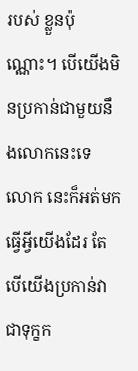របស់ ខ្លួនប៉ុណ្ណោះ។ បើយើងមិនប្រកាន់ជាមួយនឹងលោកនេះទេ លោក នេះក៏អត់មកធ្វើអ្វីយើងដែរ តែបើយើងប្រកាន់វាជាទុក្ខក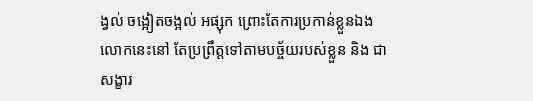ង្វល់ ចង្អៀតចង្អល់ អផ្សុក ព្រោះតែការប្រកាន់ខ្លួនឯង លោកនេះនៅ តែប្រព្រឹត្តទៅតាមបច្ច័យរបស់ខ្លួន និង ជាសង្ខារ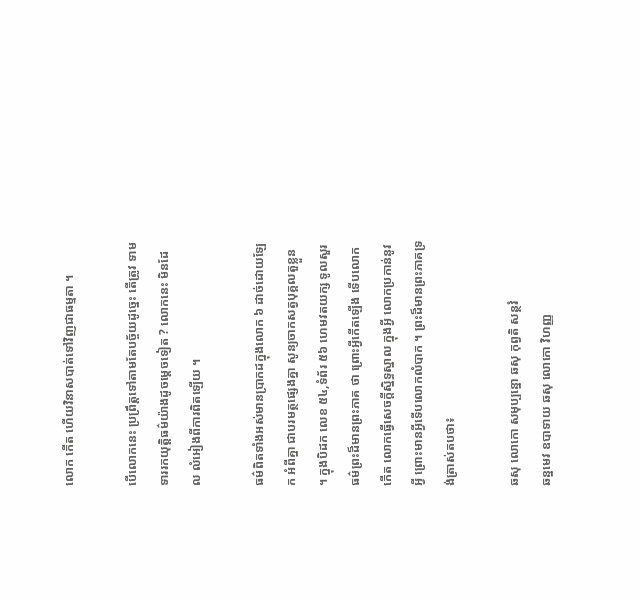លោក កើត ហើយវិនាសបាត់ទៅវិញជាធម្មតា ។

បើលោកនេះ ប្រព្រឹត្តទៅតាមតែបច្ច័យដូច្នេះ តើត្រូវ ទាមទាររកយុត្តិធម៌យ៉ាងដូចម្តេចទៀត ? លោកនេះ មិនដែល លំអៀងពីការពិតឡើយ ។

ធម៌ពិតទាំងអស់មានប្រាកដក្នុងលោក ៦ ដាច់ដោយឡែក អំពីគ្នា ជាបរមត្ថផ្សេងគ្នា សូន្យចាកសត្វបុគ្គលតួខ្លួន ។ ក្នុងបិដក លេខ ៥៤,ទំព័រ ៥៦ ហេមវតយក្ស ទូលសួរធម៌ព្រះដ៏មានព្រះភាគ ថា ព្រោះអ្វីកើតឡើង ទើបលោកកើត លោកធ្វើសេចក្តីស្និទ្ធស្នាល ក្នុងអ្វី លោកប្រកាន់នូវអ្វី ព្រោះមានអ្វីទើបលោកលំបាក ។ ព្រះដ៏មានព្រះភាគទ្រង់ត្រាស់តបថា៖

ឆសុ លោកោ សមុប្បន្នោ ឆសុ កុព្វតិ សន្ថវំ
ឆន្នមេវ ឧបាទាយ ឆសុ លោកោ វិហញ្ញ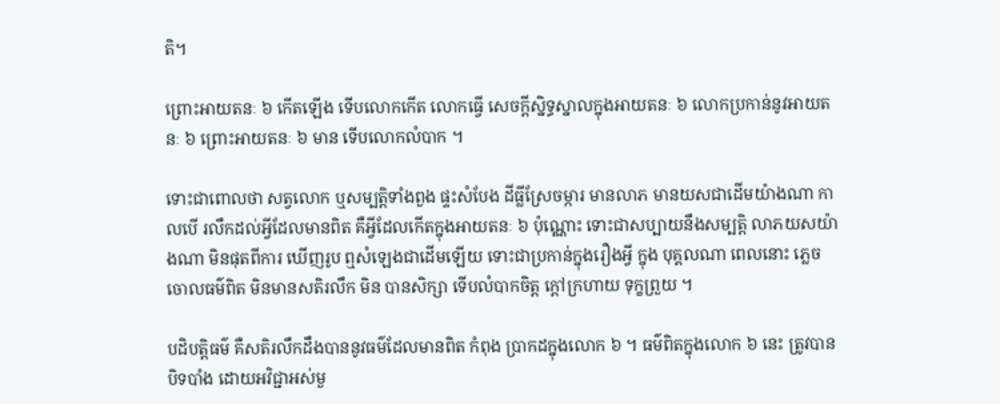តិ។

ព្រោះអាយតនៈ ៦ កើតឡើង ទើបលោកកើត លោកធ្វើ សេចក្តីស្និទ្ធស្នាលក្នុងអាយតនៈ ៦ លោកប្រកាន់នូវអាយតនៈ ៦ ព្រោះអាយតនៈ ៦ មាន ទើបលោកលំបាក ។

ទោះជាពោលថា សត្វលោក ឬសម្បត្តិទាំងពួង ផ្ទះសំបែង ដីធ្លីស្រែចម្ការ មានលាភ មានយសជាដើមយ៉ាងណា កាលបើ រលឹកដល់អ្វីដែលមានពិត គឺអ្វីដែលកើតក្នុងអាយតនៈ ៦ ប៉ុណ្ណោះ ទោះជាសប្បាយនឹងសម្បត្តិ លាភយសយ៉ាងណា មិនផុតពីការ ឃើញរូប ឮសំឡេងជាដើមឡើយ ទោះជាប្រកាន់ក្នុងរឿងអ្វី ក្នុង បុគ្គលណា ពេលនោះ ភ្លេចចោលធម៌ពិត មិនមានសតិរលឹក មិន បានសិក្សា ទើបលំបាកចិត្ត ក្តៅក្រហាយ ទុក្ខព្រួយ ។

បដិបត្តិធម៌ គឺសតិរលឹកដឹងបាននូវធម៌ដែលមានពិត កំពុង ប្រាកដក្នុងលោក ៦ ។ ធម៌ពិតក្នុងលោក ៦ នេះ ត្រូវបានបិទបាំង ដោយអវិជ្ជាអស់មួ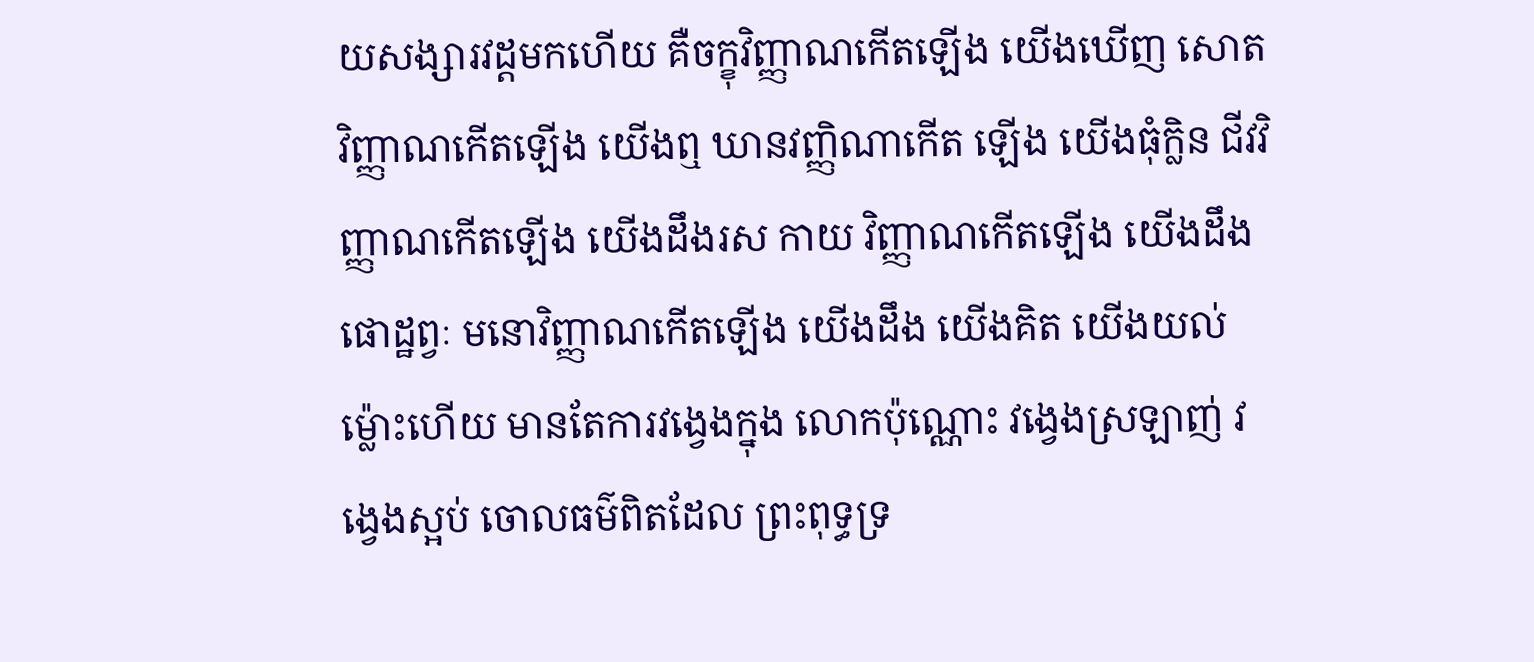យសង្សារវដ្តមកហើយ គឺចក្ខុវិញ្ញាណកើតឡើង យើងឃើញ សោតវិញ្ញាណកើតឡើង យើងឮ ឃានវញ្ញិណាកើត ឡើង យើងធុំក្លិន ជីវវិញ្ញាណកើតឡើង យើងដឹងរស កាយ វិញ្ញាណកើតឡើង យើងដឹងផោដ្ឋព្វៈ មនោវិញ្ញាណកើតឡើង យើងដឹង យើងគិត យើងយល់ ម៉្លោះហើយ មានតែការវង្វេងក្នុង លោកប៉ុណ្ណោះ វង្វេងស្រឡាញ់ វង្វេងស្អប់ ចោលធម៌ពិតដែល ព្រះពុទ្ធទ្រ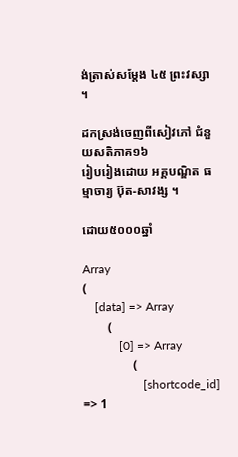ង់ត្រាស់សម្តែង ៤៥ ព្រះវស្សា ។

ដកស្រង់ចេញពីសៀវភៅ ជំនួយសតិភាគ១៦
រៀបរៀងដោយ អគ្គបណ្ឌិត ធម្មាចារ្យ ប៊ុត-សាវង្ស ។

ដោយ៥០០០ឆ្នាំ

Array
(
    [data] => Array
        (
            [0] => Array
                (
                    [shortcode_id] => 1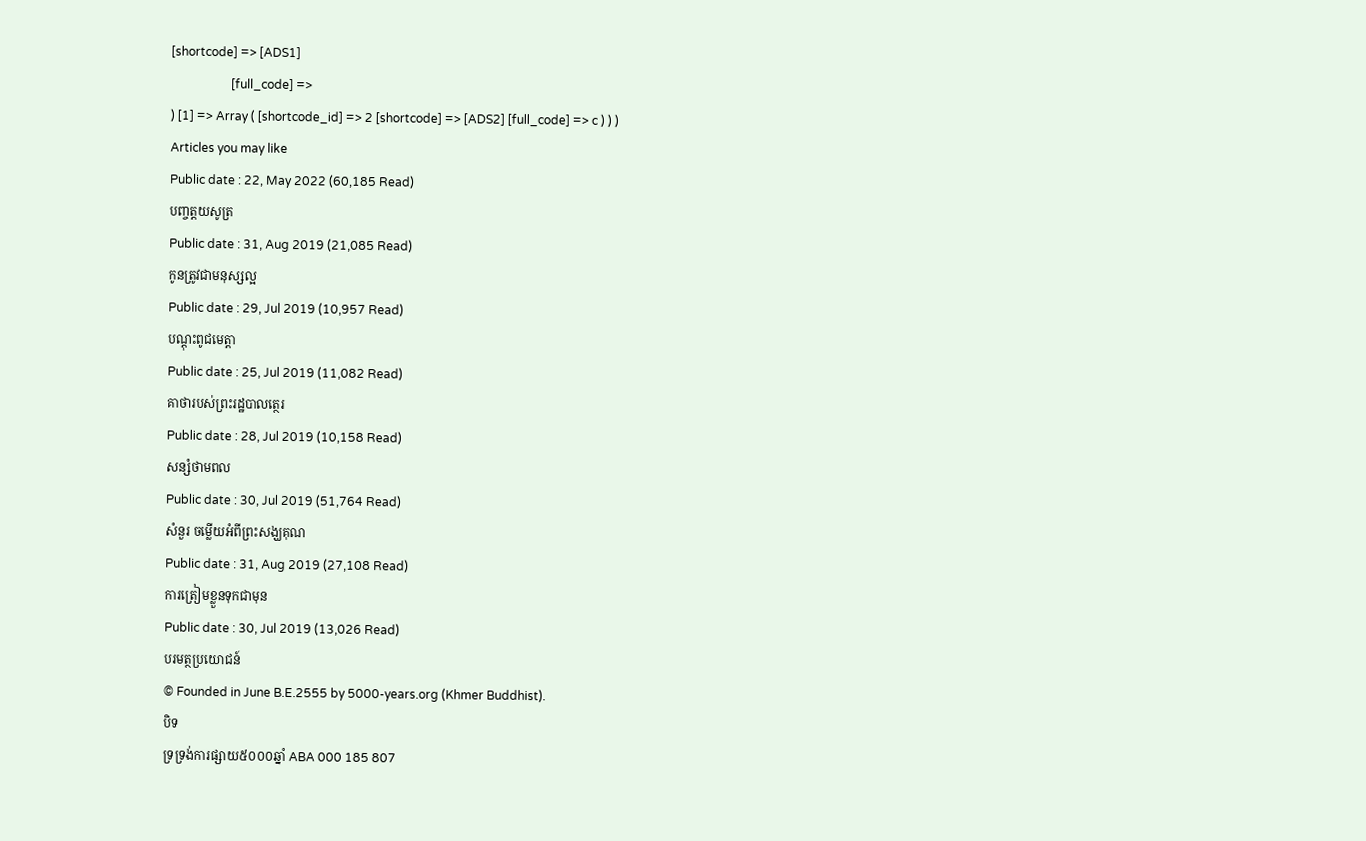[shortcode] => [ADS1]
                    [full_code] =>
) [1] => Array ( [shortcode_id] => 2 [shortcode] => [ADS2] [full_code] => c ) ) )
Articles you may like
Public date : 22, May 2022 (60,185 Read)
បញ្ចត្តយសូត្រ
Public date : 31, Aug 2019 (21,085 Read)
កូនត្រូវជាមនុស្សល្អ
Public date : 29, Jul 2019 (10,957 Read)
បណ្ដុះពូជមេត្តា
Public date : 25, Jul 2019 (11,082 Read)
គាថារបស់ព្រះរដ្ឋបាលត្ថេរ
Public date : 28, Jul 2019 (10,158 Read)
សន្សំថាមពល
Public date : 30, Jul 2019 (51,764 Read)
សំនួរ ចម្លើយអំពីព្រះសង្ឃគុណ
Public date : 31, Aug 2019 (27,108 Read)
ការត្រៀមខ្លួនទុកជាមុន
Public date : 30, Jul 2019 (13,026 Read)
បរមត្ថប្រយោជន៍
© Founded in June B.E.2555 by 5000-years.org (Khmer Buddhist).
បិទ
ទ្រទ្រង់ការផ្សាយ៥០០០ឆ្នាំ ABA 000 185 807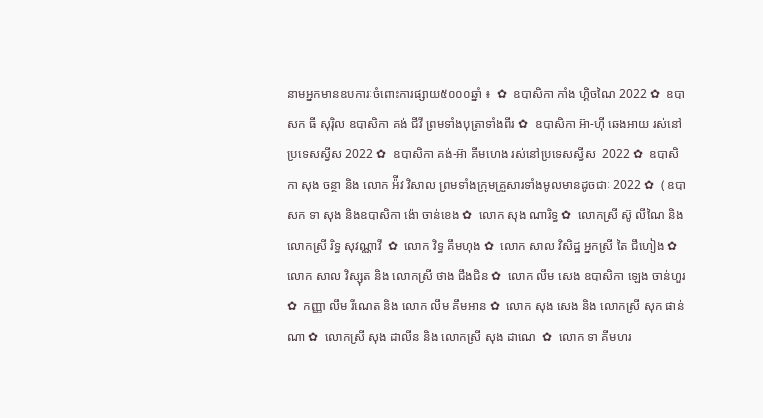នាមអ្នកមានឧបការៈចំពោះការផ្សាយ៥០០០ឆ្នាំ ៖  ✿  ឧបាសិកា កាំង ហ្គិចណៃ 2022 ✿  ឧបាសក ធី សុរ៉ិល ឧបាសិកា គង់ ជីវី ព្រមទាំងបុត្រាទាំងពីរ ✿  ឧបាសិកា អ៊ា-ហុី ឆេងអាយ រស់នៅប្រទេសស្វីស 2022 ✿  ឧបាសិកា គង់-អ៊ា គីមហេង រស់នៅប្រទេសស្វីស  2022 ✿  ឧបាសិកា សុង ចន្ថា និង លោក អ៉ីវ វិសាល ព្រមទាំងក្រុមគ្រួសារទាំងមូលមានដូចជាៈ 2022 ✿  ( ឧបាសក ទា សុង និងឧបាសិកា ង៉ោ ចាន់ខេង ✿  លោក សុង ណារិទ្ធ ✿  លោកស្រី ស៊ូ លីណៃ និង លោកស្រី រិទ្ធ សុវណ្ណាវី  ✿  លោក វិទ្ធ គឹមហុង ✿  លោក សាល វិសិដ្ឋ អ្នកស្រី តៃ ជឹហៀង ✿  លោក សាល វិស្សុត និង លោកស្រី ថាង ជឹងជិន ✿  លោក លឹម សេង ឧបាសិកា ឡេង ចាន់ហួរ ✿  កញ្ញា លឹម រីណេត និង លោក លឹម គឹមអាន ✿  លោក សុង សេង និង លោកស្រី សុក ផាន់ណា ✿  លោកស្រី សុង ដាលីន និង លោកស្រី សុង ដាណេ  ✿  លោក ទា គីមហរ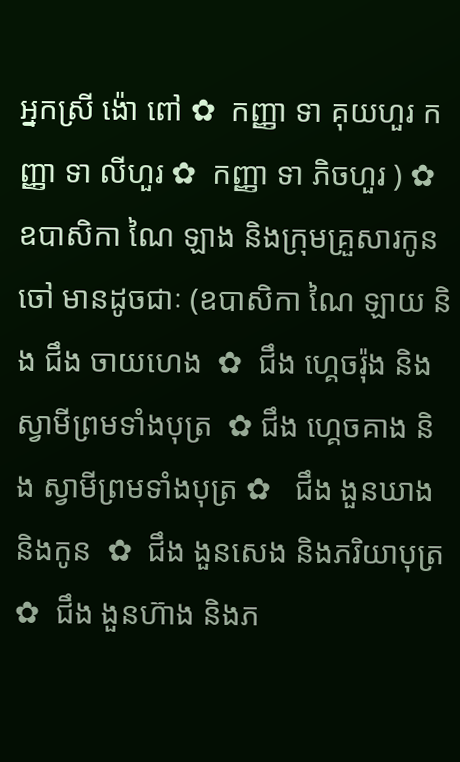អ្នកស្រី ង៉ោ ពៅ ✿  កញ្ញា ទា គុយហួរ កញ្ញា ទា លីហួរ ✿  កញ្ញា ទា ភិចហួរ ) ✿  ឧបាសិកា ណៃ ឡាង និងក្រុមគ្រួសារកូនចៅ មានដូចជាៈ (ឧបាសិកា ណៃ ឡាយ និង ជឹង ចាយហេង  ✿  ជឹង ហ្គេចរ៉ុង និង ស្វាមីព្រមទាំងបុត្រ  ✿ ជឹង ហ្គេចគាង និង ស្វាមីព្រមទាំងបុត្រ ✿   ជឹង ងួនឃាង និងកូន  ✿  ជឹង ងួនសេង និងភរិយាបុត្រ ✿  ជឹង ងួនហ៊ាង និងភ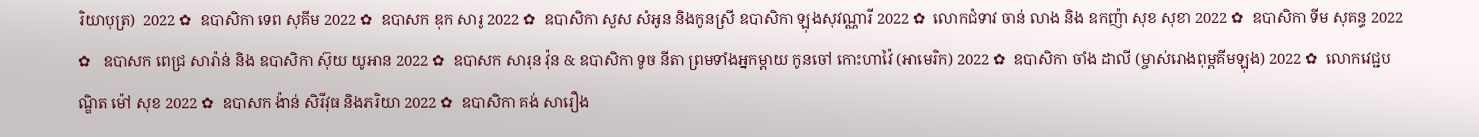រិយាបុត្រ)  2022 ✿  ឧបាសិកា ទេព សុគីម 2022 ✿  ឧបាសក ឌុក សារូ 2022 ✿  ឧបាសិកា សួស សំអូន និងកូនស្រី ឧបាសិកា ឡុងសុវណ្ណារី 2022 ✿  លោកជំទាវ ចាន់ លាង និង ឧកញ៉ា សុខ សុខា 2022 ✿  ឧបាសិកា ទីម សុគន្ធ 2022 ✿   ឧបាសក ពេជ្រ សារ៉ាន់ និង ឧបាសិកា ស៊ុយ យូអាន 2022 ✿  ឧបាសក សារុន វ៉ុន & ឧបាសិកា ទូច នីតា ព្រមទាំងអ្នកម្តាយ កូនចៅ កោះហាវ៉ៃ (អាមេរិក) 2022 ✿  ឧបាសិកា ចាំង ដាលី (ម្ចាស់រោងពុម្ពគីមឡុង) 2022 ✿  លោកវេជ្ជបណ្ឌិត ម៉ៅ សុខ 2022 ✿  ឧបាសក ង៉ាន់ សិរីវុធ និងភរិយា 2022 ✿  ឧបាសិកា គង់ សារឿង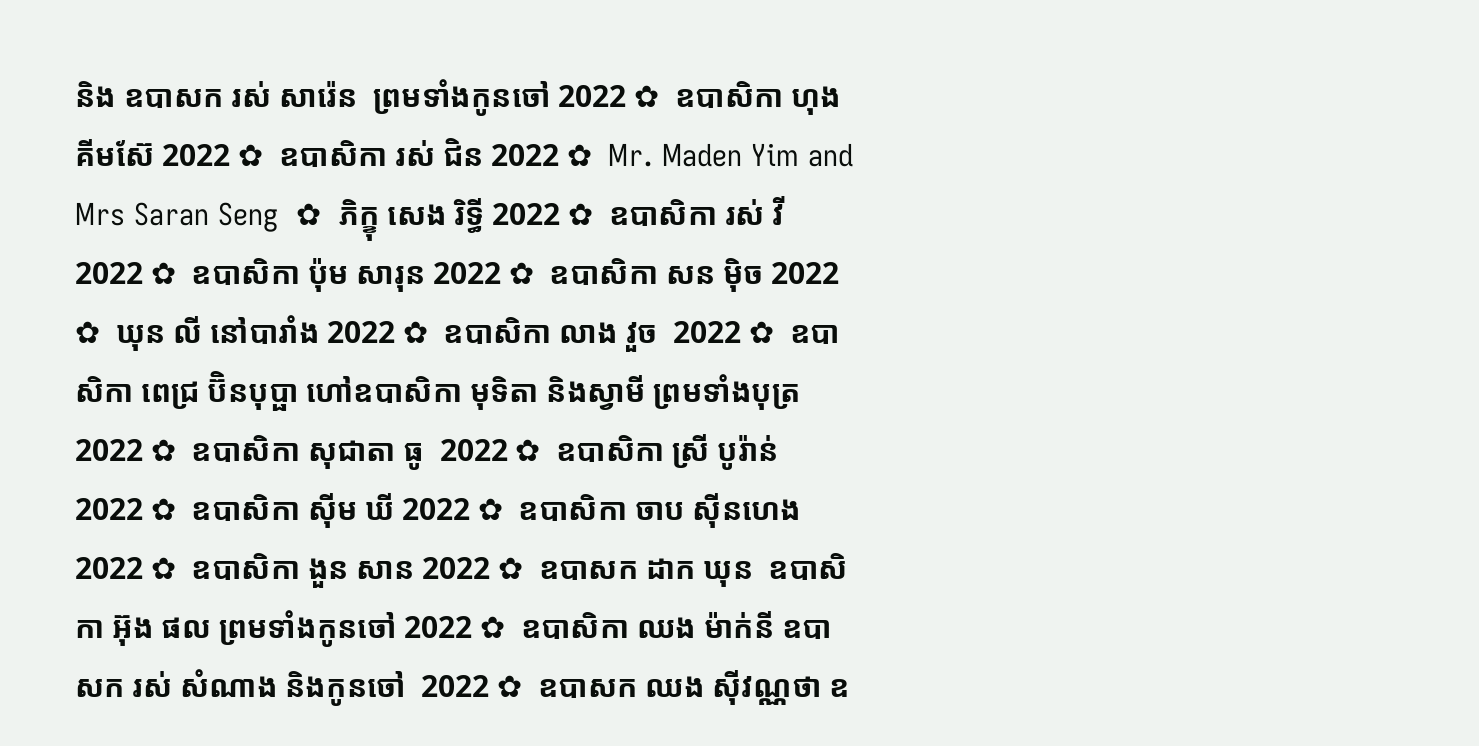និង ឧបាសក រស់ សារ៉េន  ព្រមទាំងកូនចៅ 2022 ✿  ឧបាសិកា ហុង គីមស៊ែ 2022 ✿  ឧបាសិកា រស់ ជិន 2022 ✿  Mr. Maden Yim and Mrs Saran Seng  ✿  ភិក្ខុ សេង រិទ្ធី 2022 ✿  ឧបាសិកា រស់ វី 2022 ✿  ឧបាសិកា ប៉ុម សារុន 2022 ✿  ឧបាសិកា សន ម៉ិច 2022 ✿  ឃុន លី នៅបារាំង 2022 ✿  ឧបាសិកា លាង វួច  2022 ✿  ឧបាសិកា ពេជ្រ ប៊ិនបុប្ផា ហៅឧបាសិកា មុទិតា និងស្វាមី ព្រមទាំងបុត្រ  2022 ✿  ឧបាសិកា សុជាតា ធូ  2022 ✿  ឧបាសិកា ស្រី បូរ៉ាន់ 2022 ✿  ឧបាសិកា ស៊ីម ឃី 2022 ✿  ឧបាសិកា ចាប ស៊ីនហេង 2022 ✿  ឧបាសិកា ងួន សាន 2022 ✿  ឧបាសក ដាក ឃុន  ឧបាសិកា អ៊ុង ផល ព្រមទាំងកូនចៅ 2022 ✿  ឧបាសិកា ឈង ម៉ាក់នី ឧបាសក រស់ សំណាង និងកូនចៅ  2022 ✿  ឧបាសក ឈង សុីវណ្ណថា ឧ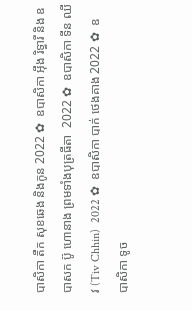បាសិកា តឺក សុខឆេង និងកូន 2022 ✿  ឧបាសិកា អុឹង រិទ្ធារី និង ឧបាសក ប៊ូ ហោនាង ព្រមទាំងបុត្រធីតា  2022 ✿  ឧបាសិកា ទីន ឈីវ (Tiv Chhin)  2022 ✿  ឧបាសិកា បាក់ ថេងគាង 2022 ✿  ឧបាសិកា ទូច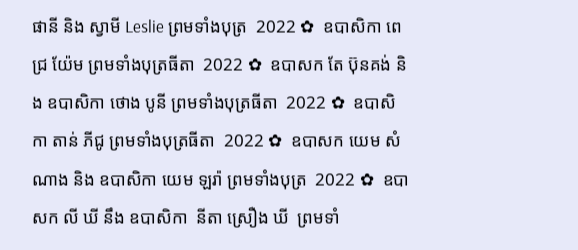ផានី និង ស្វាមី Leslie ព្រមទាំងបុត្រ  2022 ✿  ឧបាសិកា ពេជ្រ យ៉ែម ព្រមទាំងបុត្រធីតា  2022 ✿  ឧបាសក តែ ប៊ុនគង់ និង ឧបាសិកា ថោង បូនី ព្រមទាំងបុត្រធីតា  2022 ✿  ឧបាសិកា តាន់ ភីជូ ព្រមទាំងបុត្រធីតា  2022 ✿  ឧបាសក យេម សំណាង និង ឧបាសិកា យេម ឡរ៉ា ព្រមទាំងបុត្រ  2022 ✿  ឧបាសក លី ឃី នឹង ឧបាសិកា  នីតា ស្រឿង ឃី  ព្រមទាំ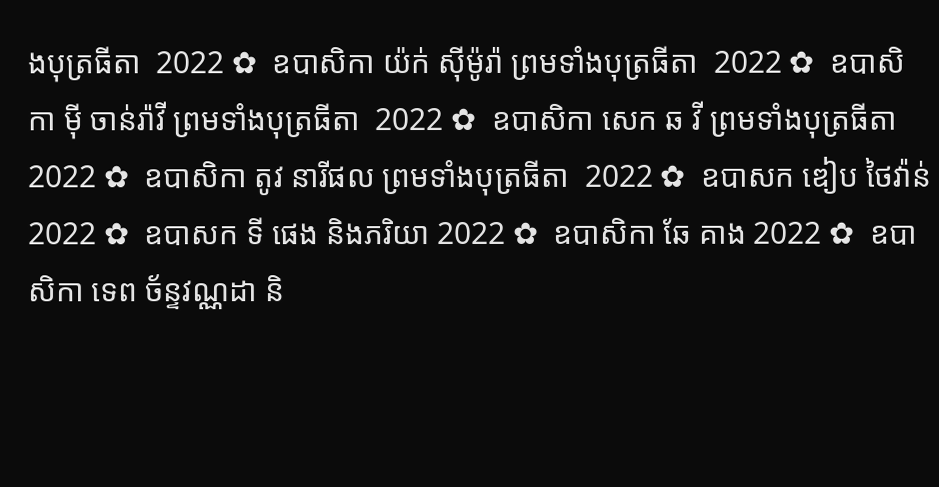ងបុត្រធីតា  2022 ✿  ឧបាសិកា យ៉ក់ សុីម៉ូរ៉ា ព្រមទាំងបុត្រធីតា  2022 ✿  ឧបាសិកា មុី ចាន់រ៉ាវី ព្រមទាំងបុត្រធីតា  2022 ✿  ឧបាសិកា សេក ឆ វី ព្រមទាំងបុត្រធីតា  2022 ✿  ឧបាសិកា តូវ នារីផល ព្រមទាំងបុត្រធីតា  2022 ✿  ឧបាសក ឌៀប ថៃវ៉ាន់ 2022 ✿  ឧបាសក ទី ផេង និងភរិយា 2022 ✿  ឧបាសិកា ឆែ គាង 2022 ✿  ឧបាសិកា ទេព ច័ន្ទវណ្ណដា និ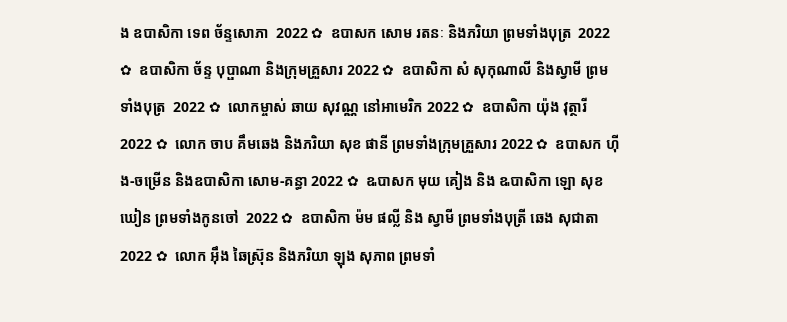ង ឧបាសិកា ទេព ច័ន្ទសោភា  2022 ✿  ឧបាសក សោម រតនៈ និងភរិយា ព្រមទាំងបុត្រ  2022 ✿  ឧបាសិកា ច័ន្ទ បុប្ផាណា និងក្រុមគ្រួសារ 2022 ✿  ឧបាសិកា សំ សុកុណាលី និងស្វាមី ព្រមទាំងបុត្រ  2022 ✿  លោកម្ចាស់ ឆាយ សុវណ្ណ នៅអាមេរិក 2022 ✿  ឧបាសិកា យ៉ុង វុត្ថារី 2022 ✿  លោក ចាប គឹមឆេង និងភរិយា សុខ ផានី ព្រមទាំងក្រុមគ្រួសារ 2022 ✿  ឧបាសក ហ៊ីង-ចម្រើន និងឧបាសិកា សោម-គន្ធា 2022 ✿  ឩបាសក មុយ គៀង និង ឩបាសិកា ឡោ សុខឃៀន ព្រមទាំងកូនចៅ  2022 ✿  ឧបាសិកា ម៉ម ផល្លី និង ស្វាមី ព្រមទាំងបុត្រី ឆេង សុជាតា 2022 ✿  លោក អ៊ឹង ឆៃស្រ៊ុន និងភរិយា ឡុង សុភាព ព្រមទាំ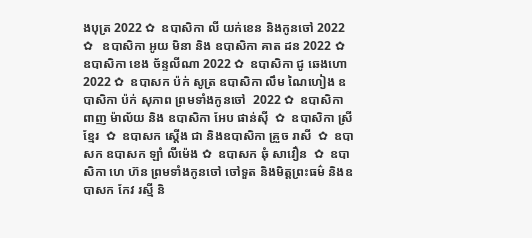ងបុត្រ 2022 ✿  ឧបាសិកា លី យក់ខេន និងកូនចៅ 2022 ✿   ឧបាសិកា អូយ មិនា និង ឧបាសិកា គាត ដន 2022 ✿  ឧបាសិកា ខេង ច័ន្ទលីណា 2022 ✿  ឧបាសិកា ជូ ឆេងហោ 2022 ✿  ឧបាសក ប៉ក់ សូត្រ ឧបាសិកា លឹម ណៃហៀង ឧបាសិកា ប៉ក់ សុភាព ព្រមទាំងកូនចៅ  2022 ✿  ឧបាសិកា ពាញ ម៉ាល័យ និង ឧបាសិកា អែប ផាន់ស៊ី  ✿  ឧបាសិកា ស្រី ខ្មែរ  ✿  ឧបាសក ស្តើង ជា និងឧបាសិកា គ្រួច រាសី  ✿  ឧបាសក ឧបាសក ឡាំ លីម៉េង ✿  ឧបាសក ឆុំ សាវឿន  ✿  ឧបាសិកា ហេ ហ៊ន ព្រមទាំងកូនចៅ ចៅទួត និងមិត្តព្រះធម៌ និងឧបាសក កែវ រស្មី និ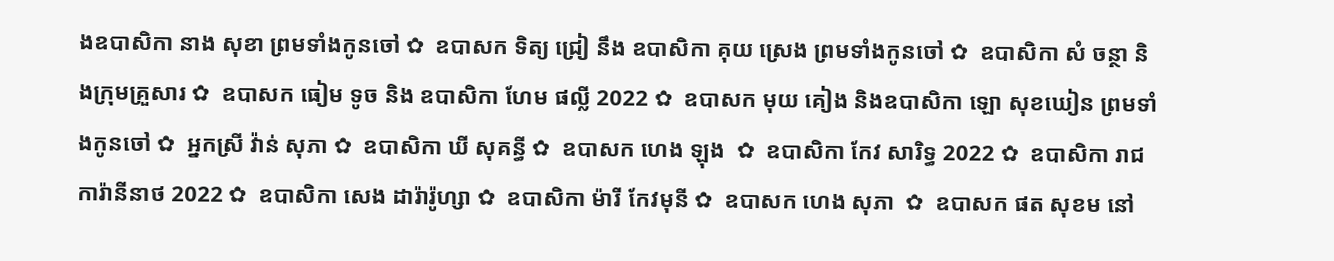ងឧបាសិកា នាង សុខា ព្រមទាំងកូនចៅ ✿  ឧបាសក ទិត្យ ជ្រៀ នឹង ឧបាសិកា គុយ ស្រេង ព្រមទាំងកូនចៅ ✿  ឧបាសិកា សំ ចន្ថា និងក្រុមគ្រួសារ ✿  ឧបាសក ធៀម ទូច និង ឧបាសិកា ហែម ផល្លី 2022 ✿  ឧបាសក មុយ គៀង និងឧបាសិកា ឡោ សុខឃៀន ព្រមទាំងកូនចៅ ✿  អ្នកស្រី វ៉ាន់ សុភា ✿  ឧបាសិកា ឃី សុគន្ធី ✿  ឧបាសក ហេង ឡុង  ✿  ឧបាសិកា កែវ សារិទ្ធ 2022 ✿  ឧបាសិកា រាជ ការ៉ានីនាថ 2022 ✿  ឧបាសិកា សេង ដារ៉ារ៉ូហ្សា ✿  ឧបាសិកា ម៉ារី កែវមុនី ✿  ឧបាសក ហេង សុភា  ✿  ឧបាសក ផត សុខម នៅ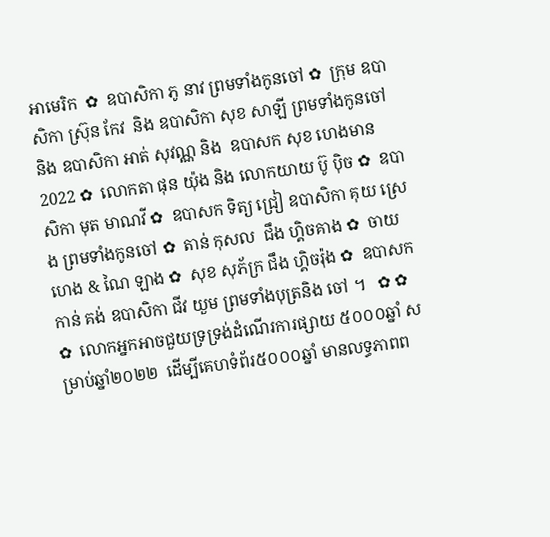អាមេរិក  ✿  ឧបាសិកា ភូ នាវ ព្រមទាំងកូនចៅ ✿  ក្រុម ឧបាសិកា ស្រ៊ុន កែវ  និង ឧបាសិកា សុខ សាឡី ព្រមទាំងកូនចៅ និង ឧបាសិកា អាត់ សុវណ្ណ និង  ឧបាសក សុខ ហេងមាន 2022 ✿  លោកតា ផុន យ៉ុង និង លោកយាយ ប៊ូ ប៉ិច ✿  ឧបាសិកា មុត មាណវី ✿  ឧបាសក ទិត្យ ជ្រៀ ឧបាសិកា គុយ ស្រេង ព្រមទាំងកូនចៅ ✿  តាន់ កុសល  ជឹង ហ្គិចគាង ✿  ចាយ ហេង & ណៃ ឡាង ✿  សុខ សុភ័ក្រ ជឹង ហ្គិចរ៉ុង ✿  ឧបាសក កាន់ គង់ ឧបាសិកា ជីវ យួម ព្រមទាំងបុត្រនិង ចៅ ។   ✿ ✿ ✿  លោកអ្នកអាចជួយទ្រទ្រង់ដំណើរការផ្សាយ ៥០០០ឆ្នាំ សម្រាប់ឆ្នាំ២០២២  ដើម្បីគេហទំព័រ៥០០០ឆ្នាំ មានលទ្ធភាពព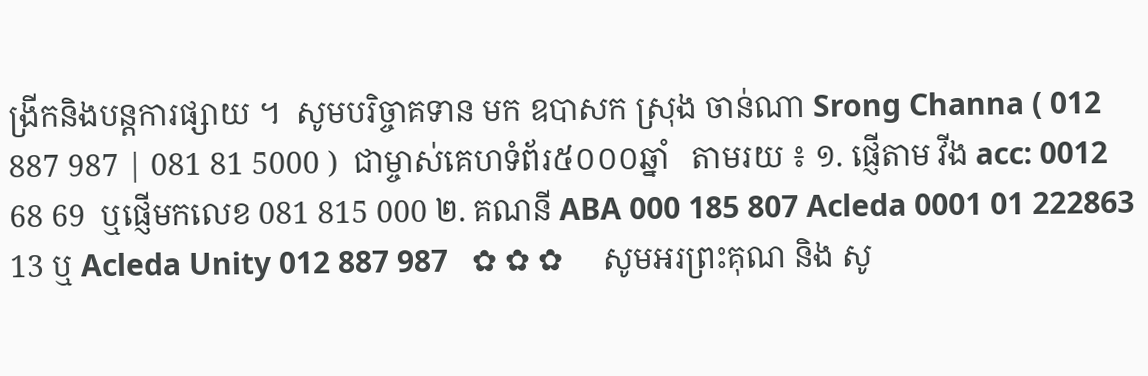ង្រីកនិងបន្តការផ្សាយ ។  សូមបរិច្ចាគទាន មក ឧបាសក ស្រុង ចាន់ណា Srong Channa ( 012 887 987 | 081 81 5000 )  ជាម្ចាស់គេហទំព័រ៥០០០ឆ្នាំ   តាមរយ ៖ ១. ផ្ញើតាម វីង acc: 0012 68 69  ឬផ្ញើមកលេខ 081 815 000 ២. គណនី ABA 000 185 807 Acleda 0001 01 222863 13 ឬ Acleda Unity 012 887 987   ✿ ✿ ✿     សូមអរព្រះគុណ និង សូ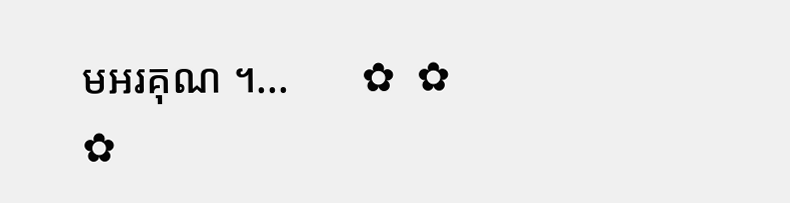មអរគុណ ។...       ✿  ✿  ✿